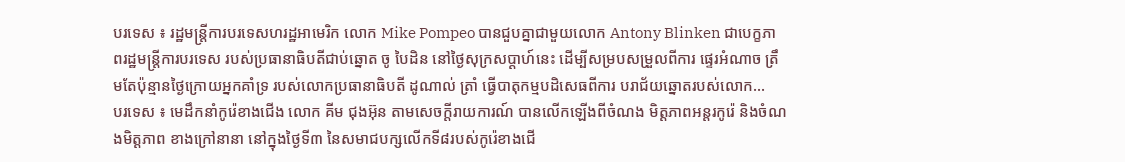បរទេស ៖ រដ្ឋមន្ត្រីការបរទេសហរដ្ឋអាមេរិក លោក Mike Pompeo បានជួបគ្នាជាមួយលោក Antony Blinken ជាបេក្ខភាពរដ្ឋមន្ត្រីការបរទេស របស់ប្រធានាធិបតីជាប់ឆ្នោត ចូ បៃដិន នៅថ្ងៃសុក្រសប្ដាហ៍នេះ ដើម្បីសម្របសម្រួលពីការ ផ្ទេរអំណាច ត្រឹមតែប៉ុន្មានថ្ងៃក្រោយអ្នកគាំទ្រ របស់លោកប្រធានាធិបតី ដូណាល់ ត្រាំ ធ្វើបាតុកម្មបដិសេធពីការ បរាជ័យឆ្នោតរបស់លោក...
បរទេស ៖ មេដឹកនាំកូរ៉េខាងជើង លោក គីម ជុងអ៊ុន តាមសេចក្តីរាយការណ៍ បានលើកឡើងពីចំណង មិត្តភាពអន្តរកូរ៉េ និងចំណងមិត្តភាព ខាងក្រៅនានា នៅក្នុងថ្ងៃទី៣ នៃសមាជបក្សលើកទី៨របស់កូរ៉េខាងជើ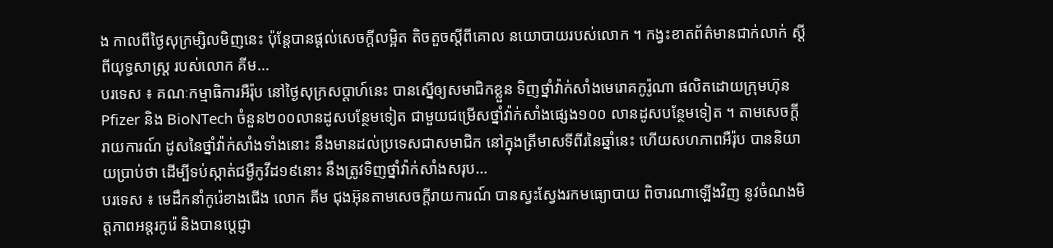ង កាលពីថ្ងៃសុក្រម្សិលមិញនេះ ប៉ុន្តែបានផ្តល់សេចក្តីលម្អិត តិចតួចស្តីពីគោល នយោបាយរបស់លោក ។ កង្វះខាតព័ត៌មានជាក់លាក់ ស្តីពីយុទ្ធសាស្ត្រ របស់លោក គីម...
បរទេស ៖ គណៈកម្មាធិការអឺរ៉ុប នៅថ្ងៃសុក្រសប្ដាហ៍នេះ បានស្នើឲ្យសមាជិកខ្លួន ទិញថ្នាំវ៉ាក់សាំងមេរោគកូរ៉ូណា ផលិតដោយក្រុមហ៊ុន Pfizer និង BioNTech ចំនួន២០០លានដូសបន្ថែមទៀត ជាមួយជម្រើសថ្នាំវ៉ាក់សាំងផ្សេង១០០ លានដូសបន្ថែមទៀត ។ តាមសេចក្តីរាយការណ៍ ដូសនៃថ្នាំវ៉ាក់សាំងទាំងនោះ នឹងមានដល់ប្រទេសជាសមាជិក នៅក្នុងត្រីមាសទីពីរនៃឆ្នាំនេះ ហើយសហភាពអឺរ៉ុប បាននិយាយប្រាប់ថា ដើម្បីទប់ស្កាត់ជម្ងឺកូវីដ១៩នោះ នឹងត្រូវទិញថ្នាំវ៉ាក់សាំងសរុប...
បរទេស ៖ មេដឹកនាំកូរ៉េខាងជើង លោក គីម ជុងអ៊ុនតាមសេចក្តីរាយការណ៍ បានស្វះស្វែងរកមធ្យោបាយ ពិចារណាឡើងវិញ នូវចំណងមិត្តភាពអន្តរកូរ៉េ និងបានប្តេជ្ញា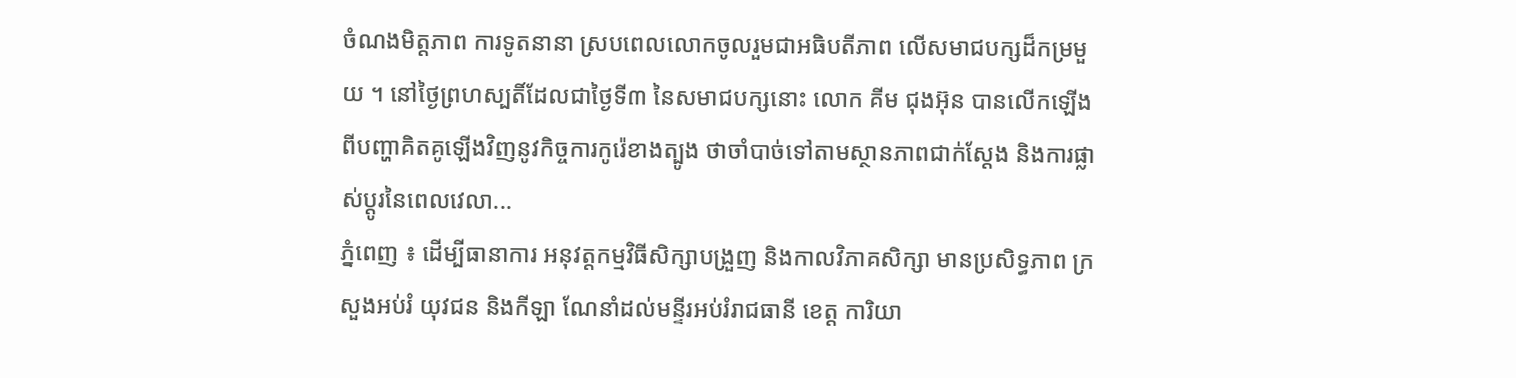ចំណងមិត្តភាព ការទូតនានា ស្របពេលលោកចូលរួមជាអធិបតីភាព លើសមាជបក្សដ៏កម្រមួយ ។ នៅថ្ងៃព្រហស្បតិ៍ដែលជាថ្ងៃទី៣ នៃសមាជបក្សនោះ លោក គីម ជុងអ៊ុន បានលើកឡើងពីបញ្ហាគិតគូឡើងវិញនូវកិច្ចការកូរ៉េខាងត្បូង ថាចាំបាច់ទៅតាមស្ថានភាពជាក់ស្តែង និងការផ្លាស់ប្តូរនៃពេលវេលា...
ភ្នំពេញ ៖ ដើម្បីធានាការ អនុវត្តកម្មវិធីសិក្សាបង្រួញ និងកាលវិភាគសិក្សា មានប្រសិទ្ធភាព ក្រសួងអប់រំ យុវជន និងកីឡា ណែនាំដល់មន្ទីរអប់រំរាជធានី ខេត្ត ការិយា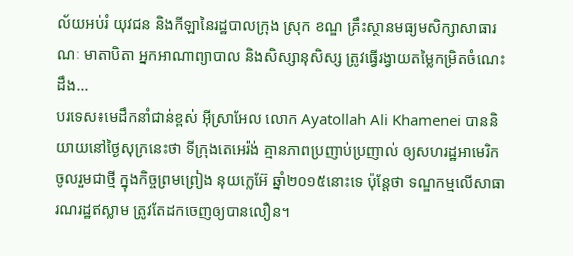ល័យអប់រំ យុវជន និងកីឡានៃរដ្ឋបាលក្រុង ស្រុក ខណ្ឌ គ្រឹះស្ថានមធ្យមសិក្សាសាធារណៈ មាតាបិតា អ្នកអាណាព្យាបាល និងសិស្សានុសិស្ស ត្រូវធ្វើរង្វាយតម្លៃកម្រិតចំណេះដឹង...
បរទេស៖មេដឹកនាំជាន់ខ្ពស់ អ៊ីស្រាអែល លោក Ayatollah Ali Khamenei បាននិយាយនៅថ្ងៃសុក្រនេះថា ទីក្រុងតេអេរ៉ង់ គ្មានភាពប្រញាប់ប្រញាល់ ឲ្យសហរដ្ឋអាមេរិក ចូលរួមជាថ្មី ក្នុងកិច្ចព្រមព្រៀង នុយក្លេអ៊ែ ឆ្នាំ២០១៥នោះទេ ប៉ុន្តែថា ទណ្ឌកម្មលើសាធារណរដ្ឋឥស្លាម ត្រូវតែដកចេញឲ្យបានលឿន។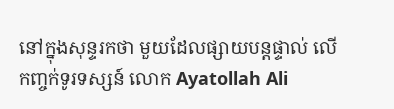នៅក្នុងសុន្ទរកថា មួយដែលផ្សាយបន្តផ្ទាល់ លើកញ្ចក់ទូរទស្សន៍ លោក Ayatollah Ali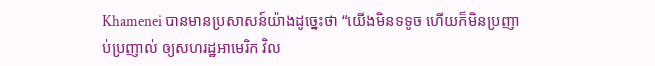Khamenei បានមានប្រសាសន៍យ៉ាងដូច្នេះថា “យើងមិនទទូច ហើយក៏មិនប្រញាប់ប្រញាល់ ឲ្យសហរដ្ឋអាមេរិក វិល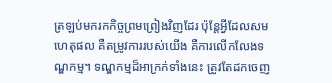ត្រឡប់មករកកិច្ចព្រមព្រៀងវិញដែរ ប៉ុន្តែអ្វីដែលសមហេតុផល គឺតម្រូវការរបស់យើង គឺការលើកលែងទណ្ឌកម្ម។ ទណ្ឌកម្មដ៏អាក្រក់ទាំងនេះ ត្រូវតែដកចេញ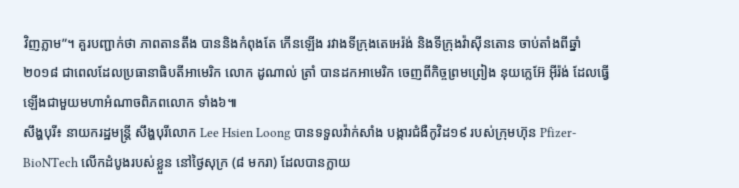វិញភ្លាម”។ គួរបញ្ជាក់ថា ភាពតានតឹង បាននិងកំពុងតែ កើនឡើង រវាងទីក្រុងតេអេរ៉ង់ និងទីក្រុងវ៉ាស៊ីនតោន ចាប់តាំងពីឆ្នាំ២០១៨ ជាពេលដែលប្រធានាធិបតីអាមេរិក លោក ដូណាល់ ត្រាំ បានដកអាមេរិក ចេញពីកិច្ចព្រមព្រៀង នុយក្លេអ៊ែ អ៊ីរ៉ង់ ដែលធ្វើឡើងជាមួយមហាអំណាចពិភពលោក ទាំង៦៕
សឹង្ហបុរី៖ នាយករដ្ឋមន្រ្តី សឹង្ហបុរីលោក Lee Hsien Loong បានទទួលវ៉ាក់សាំង បង្ការជំងឺកូវិដ១៩ របស់ក្រុមហ៊ុន Pfizer-BioNTech លើកដំបូងរបស់ខ្លួន នៅថ្ងៃសុក្រ (៨ មករា) ដែលបានក្លាយ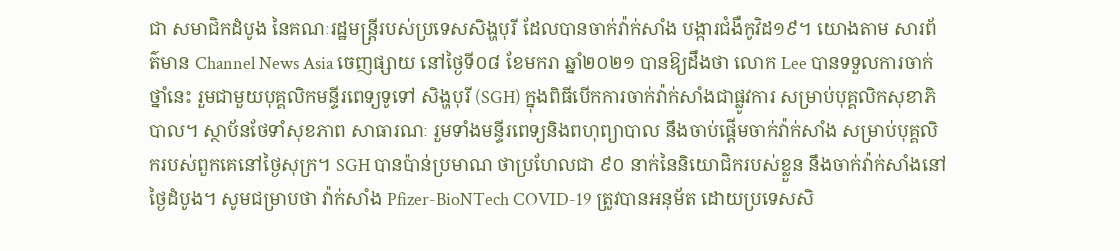ជា សមាជិកដំបូង នៃគណៈរដ្ឋមន្រ្តីរបស់ប្រទេសសិង្ហបុរី ដែលបានចាក់វ៉ាក់សាំង បង្ការជំងឺកូវិដ១៩។ យោងតាម សារព័ត៌មាន Channel News Asia ចេញផ្សាយ នៅថ្ងៃទី០៨ ខែមករា ឆ្នាំ២០២១ បានឱ្យដឹងថា លោក Lee បានទទួលការចាក់ថ្នាំនេះ រួមជាមួយបុគ្គលិកមន្ទីរពេទ្យទូទៅ សិង្ហបុរី (SGH) ក្នុងពិធីបើកការចាក់វ៉ាក់សាំងជាផ្លូវការ សម្រាប់បុគ្គលិកសុខាភិបាល។ ស្ថាប័នថែទាំសុខភាព សាធារណៈ រួមទាំងមន្ទីរពេទ្យនិងពហុព្យាបាល នឹងចាប់ផ្តើមចាក់វ៉ាក់សាំង សម្រាប់បុគ្គលិករបស់ពួកគេនៅថ្ងៃសុក្រ។ SGH បានប៉ាន់ប្រមាណ ថាប្រហែលជា ៩០ នាក់នៃនិយោជិករបស់ខ្លួន នឹងចាក់វ៉ាក់សាំងនៅថ្ងៃដំបូង។ សូមជម្រាបថា វ៉ាក់សាំង Pfizer-BioNTech COVID-19 ត្រូវបានអនុម័ត ដោយប្រទេសសិ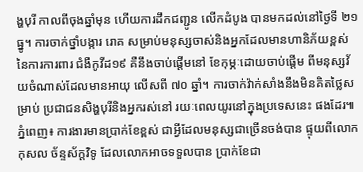ង្ហបុរី កាលពីចុងឆ្នាំមុន ហើយការដឹកជញ្ជូន លើកដំបូង បានមកដល់នៅថ្ងៃទី ២១ ធ្នូ។ ការចាក់ថ្នាំបង្ការ រោគ សម្រាប់មនុស្សចាស់និងអ្នកដែលមានហានិភ័យខ្ពស់ នៃការការពារ ជំងឺកូវីដ១៩ គឺនឹងចាប់ផ្តើមនៅ ខែកុម្ភៈដោយចាប់ផ្តើម ពីមនុស្សវ័យចំណាស់ដែលមានអាយុ លើសពី ៧០ ឆ្នាំ។ ការចាក់វ៉ាក់សាំងនឹងមិនគិតថ្លៃសម្រាប់ ប្រជាជនសិង្ហបុរីនិងអ្នករស់នៅ រយៈពេលយូរនៅក្នុងប្រទេសនេះ ផងដែរ៕
ភ្នំពេញ៖ ការងារមានប្រាក់ខែខ្ពស់ ជាអ្វីដែលមនុស្សជាច្រើនចង់បាន ផ្ទុយពីលោក កុសល ច័ន្ទស័ក្តវិទូ ដែលលោកអាចទទួលបាន ប្រាក់ខែជា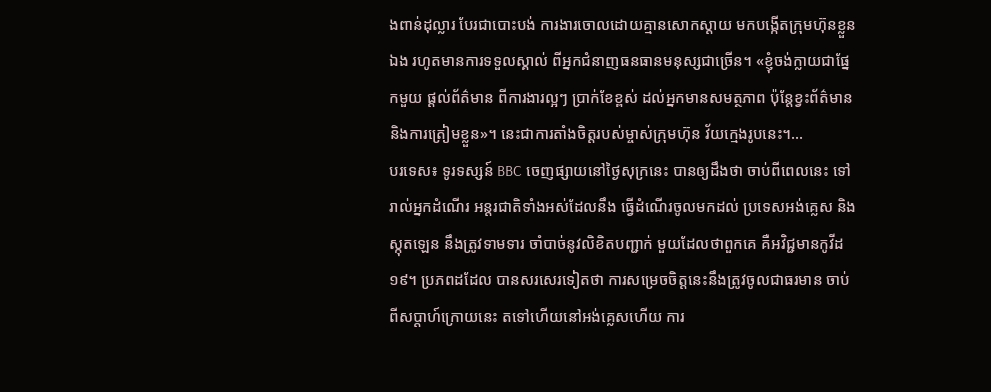ងពាន់ដុល្លារ បែរជាបោះបង់ ការងារចោលដោយគ្មានសោកស្ដាយ មកបង្កើតក្រុមហ៊ុនខ្លួនឯង រហូតមានការទទួលស្គាល់ ពីអ្នកជំនាញធនធានមនុស្សជាច្រើន។ «ខ្ញុំចង់ក្លាយជាផ្នែកមួយ ផ្ដល់ព័ត៌មាន ពីការងារល្អៗ ប្រាក់ខែខ្ពស់ ដល់អ្នកមានសមត្ថភាព ប៉ុន្តែខ្វះព័ត៌មាន និងការត្រៀមខ្លួន»។ នេះជាការតាំងចិត្តរបស់ម្ចាស់ក្រុមហ៊ុន វ័យក្មេងរូបនេះ។...
បរទេស៖ ទូរទស្សន៍ BBC ចេញផ្សាយនៅថ្ងៃសុក្រនេះ បានឲ្យដឹងថា ចាប់ពីពេលនេះ ទៅរាល់អ្នកដំណើរ អន្តរជាតិទាំងអស់ដែលនឹង ធ្វើដំណើរចូលមកដល់ ប្រទេសអង់គ្លេស និងស្កុតឡេន នឹងត្រូវទាមទារ ចាំបាច់នូវលិខិតបញ្ជាក់ មួយដែលថាពួកគេ គឺអវិជ្ជមានកូវីដ១៩។ ប្រភពដដែល បានសរសេរទៀតថា ការសម្រេចចិត្តនេះនឹងត្រូវចូលជាធរមាន ចាប់ពីសប្តាហ៍ក្រោយនេះ តទៅហើយនៅអង់គ្លេសហើយ ការ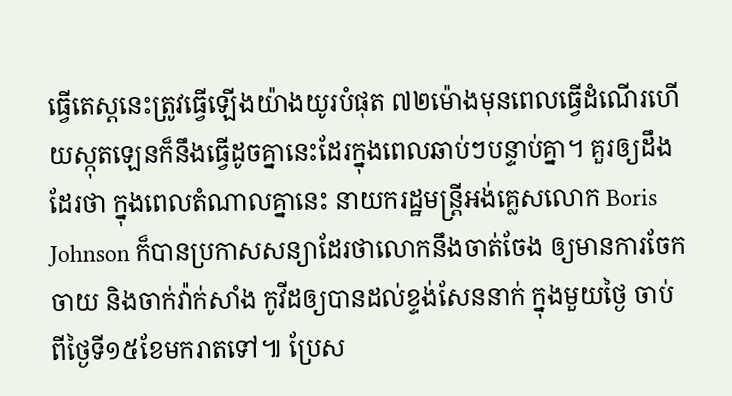ធ្វើតេស្តនេះត្រូវធ្វើឡើងយ៉ាងយូរបំផុត ៧២ម៉ោងមុនពេលធ្វើដំណើរហើយស្កុតឡេនក៏នឹងធ្វើដូចគ្នានេះដែរក្នុងពេលឆាប់ៗបន្ទាប់គ្នា។ គួរឲ្យដឹងដែរថា ក្នុងពេលតំណាលគ្នានេះ នាយករដ្ឋមន្ត្រីអង់គ្លេសលោក Boris Johnson ក៏បានប្រកាសសន្យាដែរថាលោកនឹងចាត់ចែង ឲ្យមានការចែកចាយ និងចាក់វ៉ាក់សាំង កូវីដឲ្យបានដល់ខ្ទង់សែននាក់ ក្នុងមួយថ្ងៃ ចាប់ពីថ្ងៃទី១៥ខែមករាតទៅ៕ ប្រែស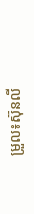ម្រួល៖ស៊ុនលី